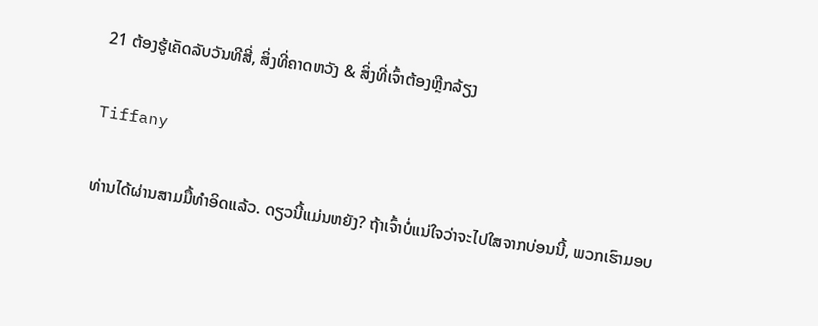21 ຕ້ອງຮູ້ເຄັດລັບວັນທີສີ່, ສິ່ງທີ່ຄາດຫວັງ & ສິ່ງທີ່ເຈົ້າຕ້ອງຫຼີກລ້ຽງ

Tiffany

ທ່ານໄດ້ຜ່ານສາມມື້ທຳອິດແລ້ວ. ດຽວນີ້ແມ່ນຫຍັງ? ຖ້າເຈົ້າບໍ່ແນ່ໃຈວ່າຈະໄປໃສຈາກບ່ອນນີ້, ພວກເຮົາມອບ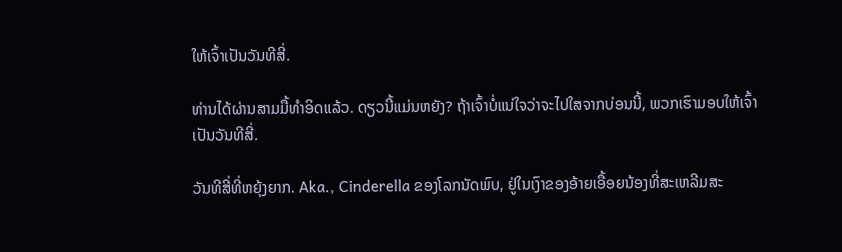ໃຫ້ເຈົ້າເປັນວັນທີສີ່.

ທ່ານໄດ້ຜ່ານສາມມື້ທຳອິດແລ້ວ. ດຽວນີ້ແມ່ນຫຍັງ? ຖ້າເຈົ້າບໍ່ແນ່ໃຈວ່າຈະໄປໃສຈາກບ່ອນນີ້, ພວກເຮົາມອບໃຫ້ເຈົ້າເປັນວັນທີສີ່.

ວັນທີສີ່ທີ່ຫຍຸ້ງຍາກ. Aka., Cinderella ຂອງໂລກນັດພົບ, ຢູ່ໃນເງົາຂອງອ້າຍເອື້ອຍນ້ອງທີ່ສະເຫລີມສະ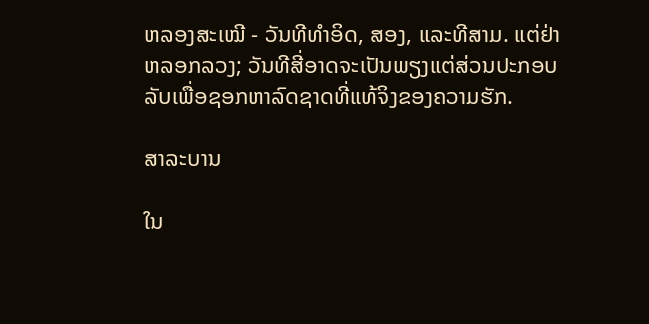ຫລອງສະເໝີ - ວັນທີທໍາອິດ, ສອງ, ແລະທີສາມ. ແຕ່ຢ່າຫລອກລວງ; ວັນທີສີ່ອາດຈະເປັນພຽງແຕ່ສ່ວນປະກອບລັບເພື່ອຊອກຫາລົດຊາດທີ່ແທ້ຈິງຂອງຄວາມຮັກ.

ສາລະບານ

ໃນ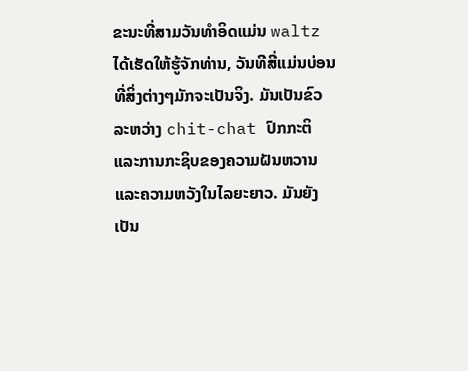ຂະນະທີ່ສາມວັນທໍາອິດແມ່ນ waltz ໄດ້ເຮັດໃຫ້ຮູ້ຈັກທ່ານ, ວັນທີສີ່ແມ່ນບ່ອນທີ່ສິ່ງຕ່າງໆມັກຈະເປັນຈິງ. ມັນເປັນຂົວລະຫວ່າງ chit-chat ປົກກະຕິແລະການກະຊິບຂອງຄວາມຝັນຫວານແລະຄວາມຫວັງໃນໄລຍະຍາວ. ມັນຍັງເປັນ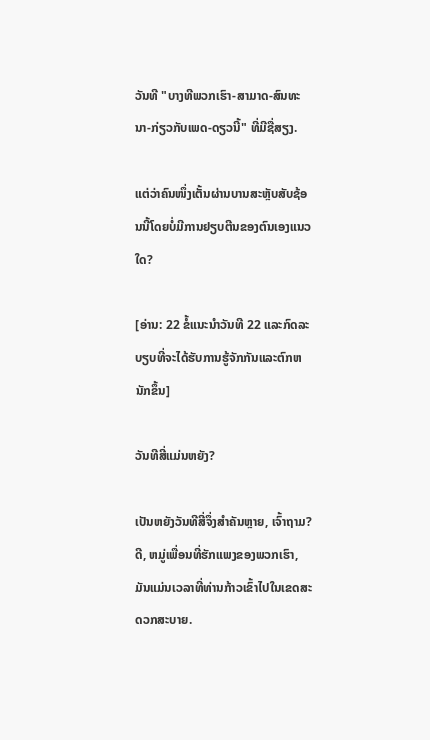ວັນທີ "ບາງທີພວກເຮົາ-ສາມາດ-ສົນທະນາ-ກ່ຽວກັບເພດ-ດຽວນີ້" ທີ່ມີຊື່ສຽງ.

ແຕ່ວ່າຄົນໜຶ່ງເຕັ້ນຜ່ານບານສະຫຼັບສັບຊ້ອນນີ້ໂດຍບໍ່ມີການຢຽບຕີນຂອງຕົນເອງແນວໃດ?

[ອ່ານ: 22 ຂໍ້ແນະນໍາວັນທີ 22 ແລະກົດລະບຽບທີ່ຈະໄດ້ຮັບການຮູ້ຈັກກັນແລະຕົກຫນັກຂຶ້ນ]

ວັນທີສີ່ແມ່ນຫຍັງ?

ເປັນຫຍັງວັນທີສີ່ຈຶ່ງສຳຄັນຫຼາຍ, ເຈົ້າຖາມ? ດີ, ຫມູ່ເພື່ອນທີ່ຮັກແພງຂອງພວກເຮົາ, ມັນແມ່ນເວລາທີ່ທ່ານກ້າວເຂົ້າໄປໃນເຂດສະດວກສະບາຍ.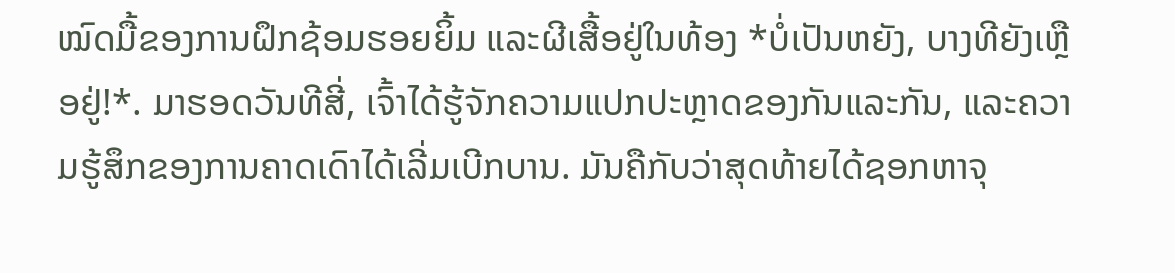ໝົດມື້ຂອງການຝຶກຊ້ອມຮອຍຍິ້ມ ແລະຜີເສື້ອຢູ່ໃນທ້ອງ *ບໍ່ເປັນຫຍັງ, ບາງທີຍັງເຫຼືອຢູ່!*. ມາຮອດວັນທີສີ່, ເຈົ້າໄດ້ຮູ້ຈັກຄວາມແປກປະຫຼາດຂອງກັນແລະກັນ, ແລະຄວາມຮູ້ສຶກຂອງການຄາດເດົາໄດ້ເລີ່ມເບີກບານ. ມັນຄືກັບວ່າສຸດທ້າຍໄດ້ຊອກຫາຈຸ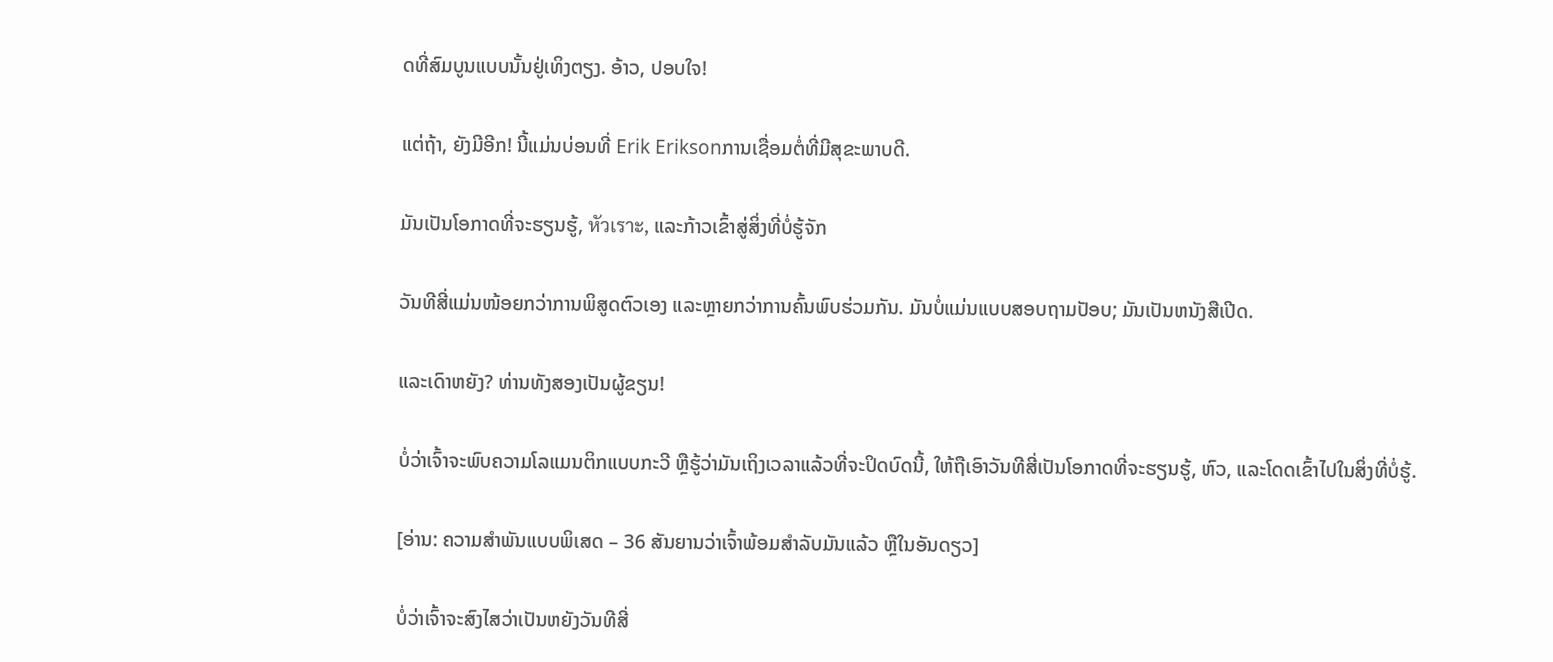ດທີ່ສົມບູນແບບນັ້ນຢູ່ເທິງຕຽງ. ອ້າວ, ປອບໃຈ!

ແຕ່ຖ້າ, ຍັງມີອີກ! ນີ້ແມ່ນບ່ອນທີ່ Erik Eriksonການເຊື່ອມຕໍ່ທີ່ມີສຸຂະພາບດີ.

ມັນເປັນໂອກາດທີ່ຈະຮຽນຮູ້, หัวเราะ, ແລະກ້າວເຂົ້າສູ່ສິ່ງທີ່ບໍ່ຮູ້ຈັກ

ວັນທີສີ່ແມ່ນໜ້ອຍກວ່າການພິສູດຕົວເອງ ແລະຫຼາຍກວ່າການຄົ້ນພົບຮ່ວມກັນ. ມັນບໍ່ແມ່ນແບບສອບຖາມປັອບ; ມັນເປັນຫນັງສືເປີດ.

ແລະເດົາຫຍັງ? ທ່ານທັງສອງເປັນຜູ້ຂຽນ!

ບໍ່ວ່າເຈົ້າຈະພົບຄວາມໂລແມນຕິກແບບກະວີ ຫຼືຮູ້ວ່າມັນເຖິງເວລາແລ້ວທີ່ຈະປິດບົດນີ້, ໃຫ້ຖືເອົາວັນທີສີ່ເປັນໂອກາດທີ່ຈະຮຽນຮູ້, ຫົວ, ແລະໂດດເຂົ້າໄປໃນສິ່ງທີ່ບໍ່ຮູ້.

[ອ່ານ: ຄວາມສຳພັນແບບພິເສດ – 36 ສັນຍານວ່າເຈົ້າພ້ອມສຳລັບມັນແລ້ວ ຫຼືໃນອັນດຽວ]

ບໍ່ວ່າເຈົ້າຈະສົງໄສວ່າເປັນຫຍັງວັນທີສີ່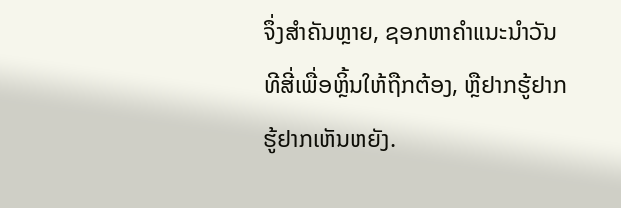ຈຶ່ງສຳຄັນຫຼາຍ, ຊອກຫາຄຳແນະນຳວັນທີສີ່ເພື່ອຫຼິ້ນໃຫ້ຖືກຕ້ອງ, ຫຼືຢາກຮູ້ຢາກຮູ້ຢາກເຫັນຫຍັງ.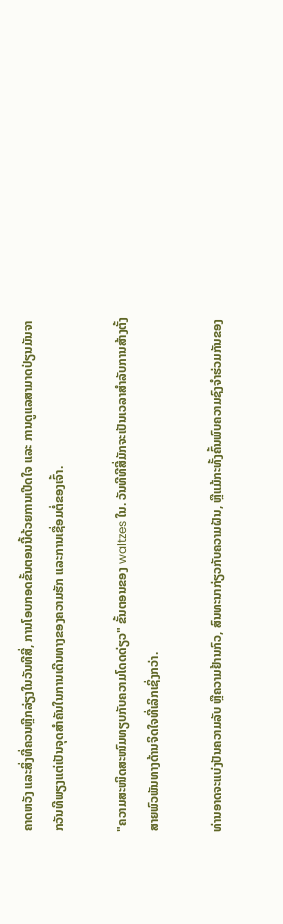ຄາດຫວັງ ແລະສິ່ງທີ່ຄວນຫຼີກລ່ຽງໃນວັນທີສີ່, ການໂອບກອດຂັ້ນຕອນນີ້ດ້ວຍການເປີດໃຈ ແລະ ການດູແລສາມາດປ່ຽນມັນຈາກວັນທີພຽງແຕ່ເປັນຈຸດສໍາຄັນໃນການເດີນທາງຂອງຄວາມຮັກ ແລະການເຊື່ອມຕໍ່ຂອງເຈົ້າ.

"ຄວາມສະໜິດສະໜົມທຽບກັບຄວາມໂດດດ່ຽວ" ຂັ້ນຕອນຂອງ waltzes ໃນ. ວັນທີທີສີ່ມັກຈະເປັນເວລາສໍາລັບການສ້າງຕັ້ງສາຍພົວພັນທາງດ້ານຈິດໃຈທີ່ເລິກເຊິ່ງກວ່າ.

ທ່ານອາດຈະແບ່ງປັນຄວາມລັບ ຫຼືຄວາມຢ້ານກົວ, ສົນທະນາກ່ຽວກັບຄວາມຝັນ, ຫຼືແມ້ກະທັ້ງຄົ້ນພົບຄວາມຊົງຈໍາຮ່ວມກັນຂອງ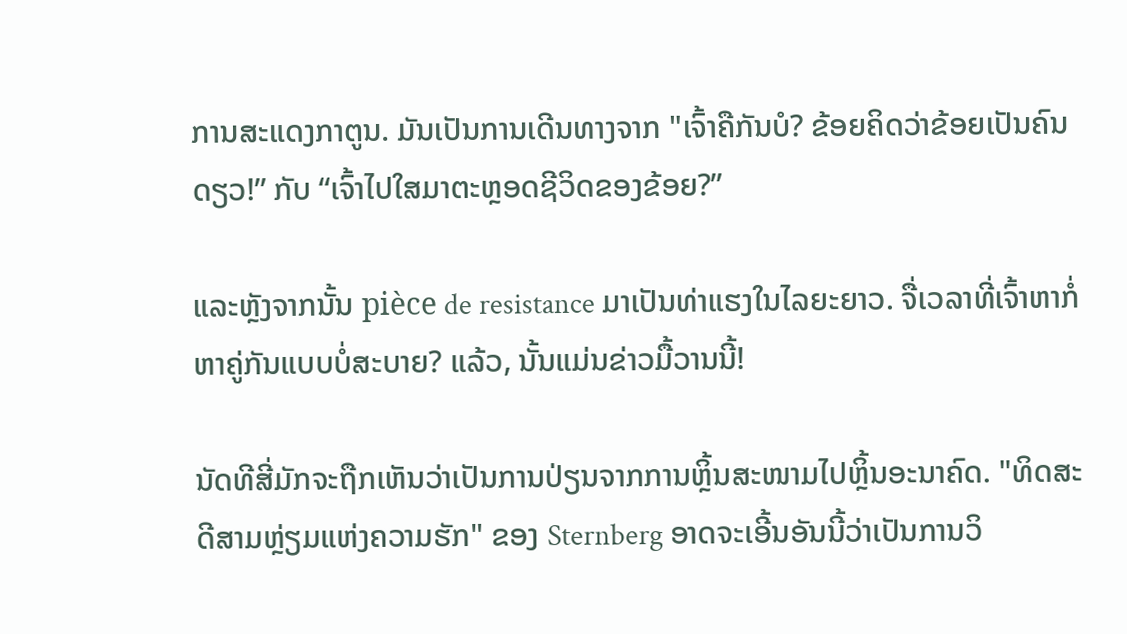ການສະແດງກາຕູນ. ມັນເປັນການເດີນທາງຈາກ "ເຈົ້າຄືກັນບໍ? ຂ້ອຍຄິດວ່າຂ້ອຍເປັນຄົນດຽວ!” ກັບ “ເຈົ້າໄປໃສມາຕະຫຼອດຊີວິດຂອງຂ້ອຍ?”

ແລະຫຼັງຈາກນັ້ນ pièce de resistance ມາເປັນທ່າແຮງໃນໄລຍະຍາວ. ຈື່ເວລາທີ່ເຈົ້າຫາກໍ່ຫາຄູ່ກັນແບບບໍ່ສະບາຍ? ແລ້ວ, ນັ້ນແມ່ນຂ່າວມື້ວານນີ້!

ນັດທີສີ່ມັກຈະຖືກເຫັນວ່າເປັນການປ່ຽນຈາກການຫຼິ້ນສະໜາມໄປຫຼິ້ນອະນາຄົດ. "ທິດສະດີສາມຫຼ່ຽມແຫ່ງຄວາມຮັກ" ຂອງ Sternberg ອາດຈະເອີ້ນອັນນີ້ວ່າເປັນການວິ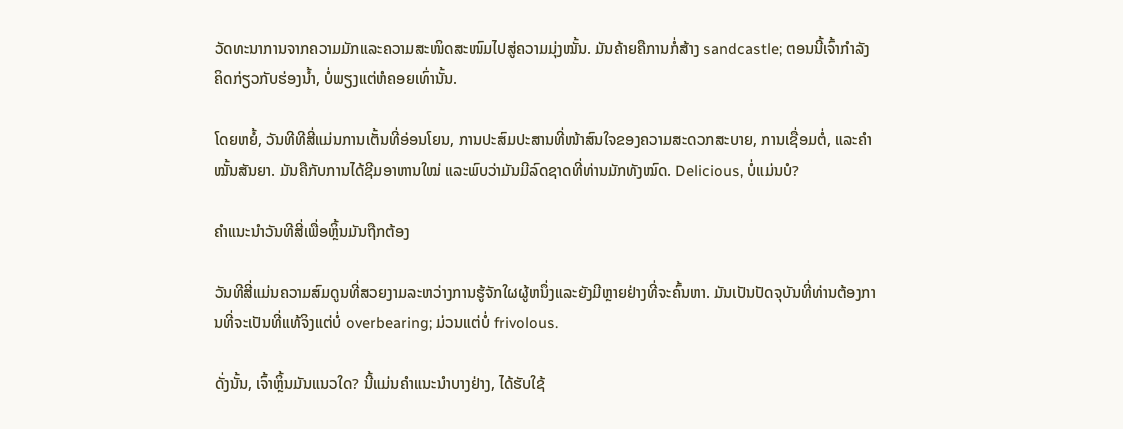ວັດທະນາການຈາກຄວາມມັກແລະຄວາມສະໜິດສະໜົມໄປສູ່ຄວາມມຸ່ງໝັ້ນ. ມັນຄ້າຍຄືການກໍ່ສ້າງ sandcastle; ຕອນນີ້ເຈົ້າກຳລັງຄິດກ່ຽວກັບຮ່ອງນ້ຳ, ບໍ່ພຽງແຕ່ຫໍຄອຍເທົ່ານັ້ນ.

ໂດຍຫຍໍ້, ວັນທີທີສີ່ແມ່ນການເຕັ້ນທີ່ອ່ອນໂຍນ, ການປະສົມປະສານທີ່ໜ້າສົນໃຈຂອງຄວາມສະດວກສະບາຍ, ການເຊື່ອມຕໍ່, ແລະຄຳໝັ້ນສັນຍາ. ມັນຄືກັບການໄດ້ຊີມອາຫານໃໝ່ ແລະພົບວ່າມັນມີລົດຊາດທີ່ທ່ານມັກທັງໝົດ. Delicious, ບໍ່ແມ່ນບໍ?

ຄໍາແນະນໍາວັນທີສີ່ເພື່ອຫຼິ້ນມັນຖືກຕ້ອງ

ວັນທີສີ່ແມ່ນຄວາມສົມດູນທີ່ສວຍງາມລະຫວ່າງການຮູ້ຈັກໃຜຜູ້ຫນຶ່ງແລະຍັງມີຫຼາຍຢ່າງທີ່ຈະຄົ້ນຫາ. ມັນເປັນປັດຈຸບັນທີ່ທ່ານຕ້ອງການທີ່ຈະເປັນທີ່ແທ້ຈິງແຕ່ບໍ່ overbearing; ມ່ວນແຕ່ບໍ່ frivolous.

ດັ່ງນັ້ນ, ເຈົ້າຫຼິ້ນມັນແນວໃດ? ນີ້ແມ່ນຄໍາແນະນໍາບາງຢ່າງ, ໄດ້ຮັບໃຊ້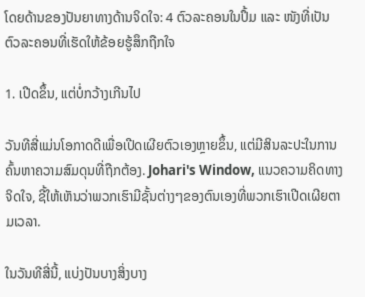ໂດຍດ້ານຂອງປັນຍາທາງດ້ານຈິດໃຈ: 4 ຕົວລະຄອນໃນປຶ້ມ ແລະ ໜັງທີ່ເປັນຕົວລະຄອນທີ່ເຮັດໃຫ້ຂ້ອຍຮູ້ສຶກຖືກໃຈ

1. ເປີດຂຶ້ນ, ແຕ່ບໍ່ກວ້າງເກີນໄປ

ວັນທີສີ່ແມ່ນໂອກາດດີເພື່ອເປີດເຜີຍຕົວເອງຫຼາຍຂຶ້ນ, ແຕ່ມີສິນລະປະໃນການຄົ້ນຫາຄວາມສົມດຸນທີ່ຖືກຕ້ອງ. Johari's Window, ແນວຄວາມຄິດທາງຈິດໃຈ, ຊີ້ໃຫ້ເຫັນວ່າພວກເຮົາມີຊັ້ນຕ່າງໆຂອງຕົນເອງທີ່ພວກເຮົາເປີດເຜີຍຕາມເວລາ.

ໃນວັນທີສີ່ນີ້, ແບ່ງປັນບາງສິ່ງບາງ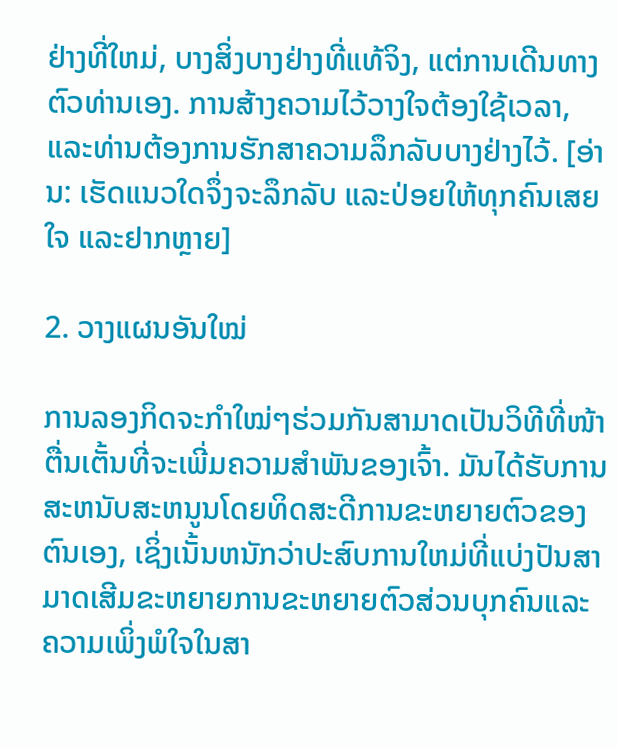ຢ່າງທີ່ໃຫມ່, ບາງສິ່ງບາງຢ່າງທີ່ແທ້ຈິງ, ແຕ່ການເດີນທາງຕົວທ່ານເອງ. ການສ້າງຄວາມໄວ້ວາງໃຈຕ້ອງໃຊ້ເວລາ, ແລະທ່ານຕ້ອງການຮັກສາຄວາມລຶກລັບບາງຢ່າງໄວ້. [ອ່ານ: ເຮັດແນວໃດຈຶ່ງຈະລຶກລັບ ແລະປ່ອຍໃຫ້ທຸກຄົນເສຍໃຈ ແລະຢາກຫຼາຍ]

2. ວາງແຜນອັນໃໝ່

ການລອງກິດຈະກຳໃໝ່ໆຮ່ວມກັນສາມາດເປັນວິທີທີ່ໜ້າຕື່ນເຕັ້ນທີ່ຈະເພີ່ມຄວາມສຳພັນຂອງເຈົ້າ. ມັນໄດ້ຮັບການສະຫນັບສະຫນູນໂດຍທິດສະດີການຂະຫຍາຍຕົວຂອງຕົນເອງ, ເຊິ່ງເນັ້ນຫນັກວ່າປະສົບການໃຫມ່ທີ່ແບ່ງປັນສາມາດເສີມຂະຫຍາຍການຂະຫຍາຍຕົວສ່ວນບຸກຄົນແລະຄວາມເພິ່ງພໍໃຈໃນສາ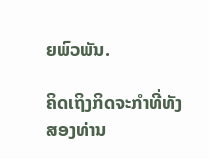ຍພົວພັນ.

ຄິດເຖິງກິດຈະກຳທີ່ທັງສອງທ່ານ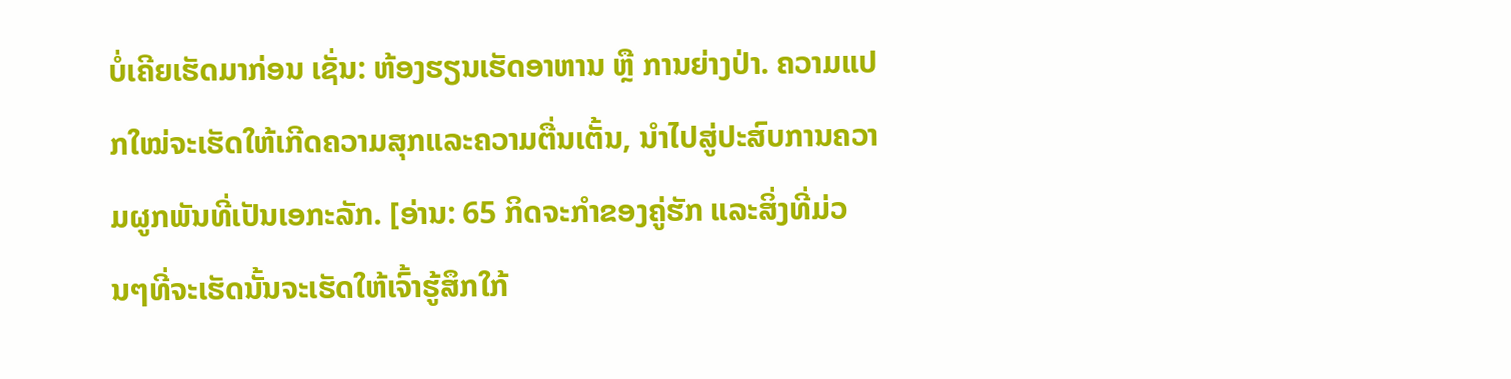ບໍ່ເຄີຍເຮັດມາກ່ອນ ເຊັ່ນ: ຫ້ອງຮຽນເຮັດອາຫານ ຫຼື ການຍ່າງປ່າ. ຄວາມແປກໃໝ່ຈະເຮັດໃຫ້ເກີດຄວາມສຸກແລະຄວາມຕື່ນເຕັ້ນ, ນໍາໄປສູ່ປະສົບການຄວາມຜູກພັນທີ່ເປັນເອກະລັກ. [ອ່ານ: 65 ກິດຈະກຳຂອງຄູ່ຮັກ ແລະສິ່ງທີ່ມ່ວນໆທີ່ຈະເຮັດນັ້ນຈະເຮັດໃຫ້ເຈົ້າຮູ້ສຶກໃກ້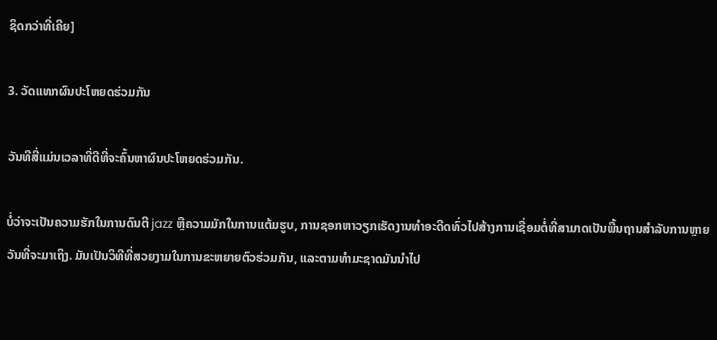ຊິດກວ່າທີ່ເຄີຍ]

3. ວັດແທກຜົນປະໂຫຍດຮ່ວມກັນ

ວັນທີສີ່ແມ່ນເວລາທີ່ດີທີ່ຈະຄົ້ນຫາຜົນປະໂຫຍດຮ່ວມກັນ.

ບໍ່ວ່າຈະເປັນຄວາມຮັກໃນການດົນຕີ jazz ຫຼືຄວາມມັກໃນການແຕ້ມຮູບ, ການຊອກຫາວຽກເຮັດງານທໍາອະດີດທົ່ວໄປສ້າງການເຊື່ອມຕໍ່ທີ່ສາມາດເປັນພື້ນຖານສໍາລັບການຫຼາຍວັນທີ່ຈະມາເຖິງ. ມັນເປັນວິທີທີ່ສວຍງາມໃນການຂະຫຍາຍຕົວຮ່ວມກັນ, ແລະຕາມທໍາມະຊາດມັນນໍາໄປ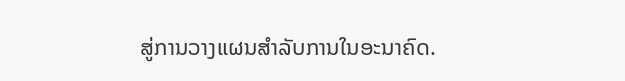ສູ່ການວາງແຜນສໍາລັບການໃນອະນາຄົດ.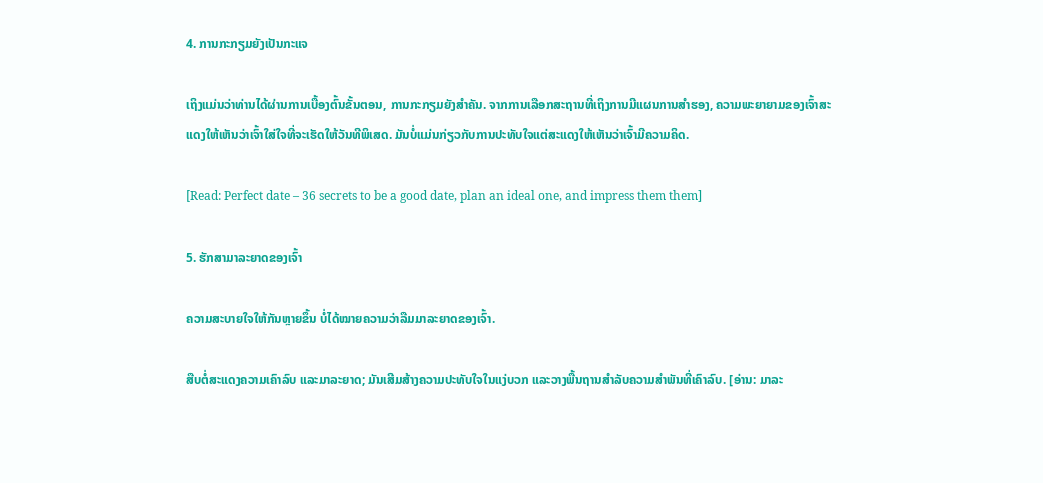4. ການກະກຽມຍັງເປັນກະແຈ

ເຖິງແມ່ນວ່າທ່ານໄດ້ຜ່ານການເບື້ອງຕົ້ນຂັ້ນຕອນ, ການກະກຽມຍັງສໍາຄັນ. ຈາກການເລືອກສະຖານທີ່ເຖິງການມີແຜນການສໍາຮອງ, ຄວາມພະຍາຍາມຂອງເຈົ້າສະແດງໃຫ້ເຫັນວ່າເຈົ້າໃສ່ໃຈທີ່ຈະເຮັດໃຫ້ວັນທີພິເສດ. ມັນບໍ່ແມ່ນກ່ຽວກັບການປະທັບໃຈແຕ່ສະແດງໃຫ້ເຫັນວ່າເຈົ້າມີຄວາມຄິດ.

[Read: Perfect date – 36 secrets to be a good date, plan an ideal one, and impress them them]

5. ຮັກສາມາລະຍາດຂອງເຈົ້າ

ຄວາມສະບາຍໃຈໃຫ້ກັນຫຼາຍຂຶ້ນ ບໍ່ໄດ້ໝາຍຄວາມວ່າລືມມາລະຍາດຂອງເຈົ້າ.

ສືບຕໍ່ສະແດງຄວາມເຄົາລົບ ແລະມາລະຍາດ; ມັນເສີມສ້າງຄວາມປະທັບໃຈໃນແງ່ບວກ ແລະວາງພື້ນຖານສໍາລັບຄວາມສໍາພັນທີ່ເຄົາລົບ. [ອ່ານ: ມາລະ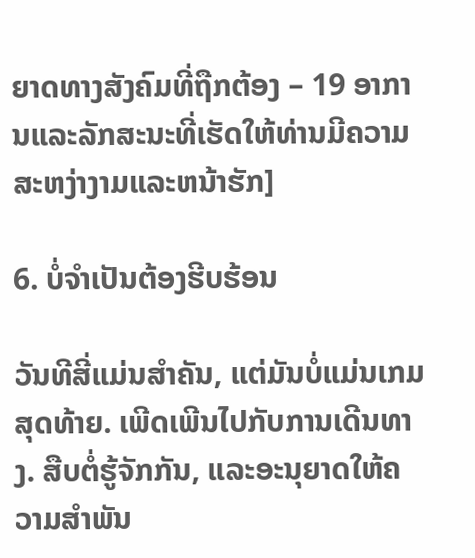ຍາດທາງສັງຄົມທີ່ຖືກຕ້ອງ – 19 ອາການແລະລັກສະນະທີ່ເຮັດໃຫ້ທ່ານມີຄວາມສະຫງ່າງາມແລະຫນ້າຮັກ]

6. ບໍ່ຈໍາເປັນຕ້ອງຮີບຮ້ອນ

ວັນທີສີ່ແມ່ນສໍາຄັນ, ແຕ່ມັນບໍ່ແມ່ນເກມສຸດທ້າຍ. ເພີດເພີນໄປກັບການເດີນທາງ. ສືບຕໍ່ຮູ້ຈັກກັນ, ແລະອະນຸຍາດໃຫ້ຄວາມສໍາພັນ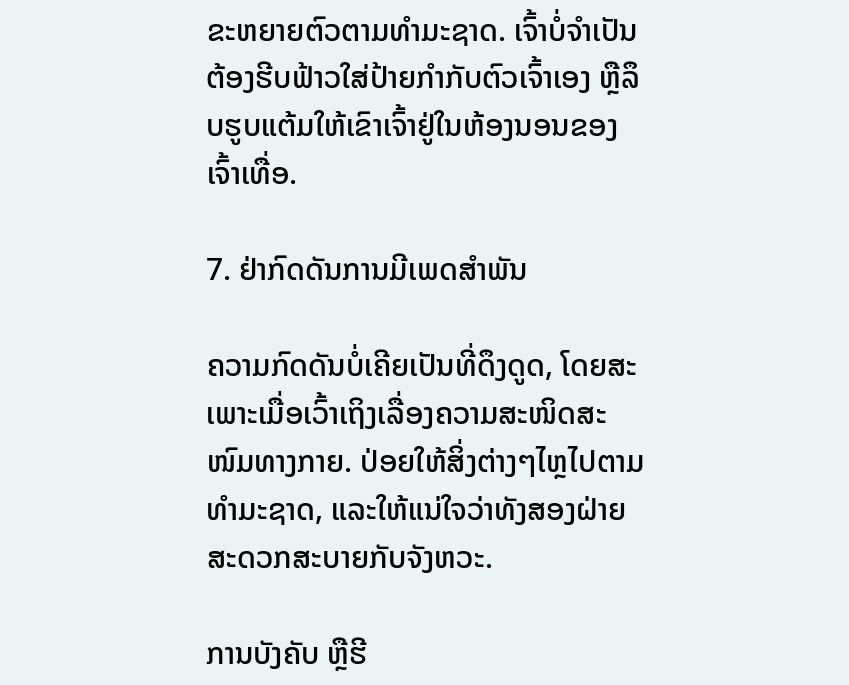ຂະຫຍາຍຕົວຕາມທໍາມະຊາດ. ເຈົ້າບໍ່ຈຳເປັນຕ້ອງຮີບຟ້າວໃສ່ປ້າຍກຳກັບຕົວເຈົ້າເອງ ຫຼືລຶບຮູບແຕ້ມໃຫ້ເຂົາເຈົ້າຢູ່ໃນຫ້ອງນອນຂອງເຈົ້າເທື່ອ.

7. ຢ່າກົດດັນການມີເພດສຳພັນ

ຄວາມກົດດັນບໍ່ເຄີຍເປັນທີ່ດຶງດູດ, ໂດຍສະເພາະເມື່ອເວົ້າເຖິງເລື່ອງຄວາມສະໜິດສະໜົມທາງກາຍ. ປ່ອຍໃຫ້ສິ່ງຕ່າງໆໄຫຼໄປຕາມທໍາມະຊາດ, ແລະໃຫ້ແນ່ໃຈວ່າທັງສອງຝ່າຍສະດວກສະບາຍກັບຈັງຫວະ.

ການບັງຄັບ ຫຼືຮີ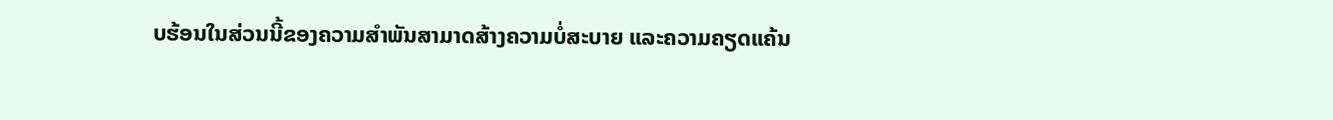ບຮ້ອນໃນສ່ວນນີ້ຂອງຄວາມສຳພັນສາມາດສ້າງຄວາມບໍ່ສະບາຍ ແລະຄວາມຄຽດແຄ້ນ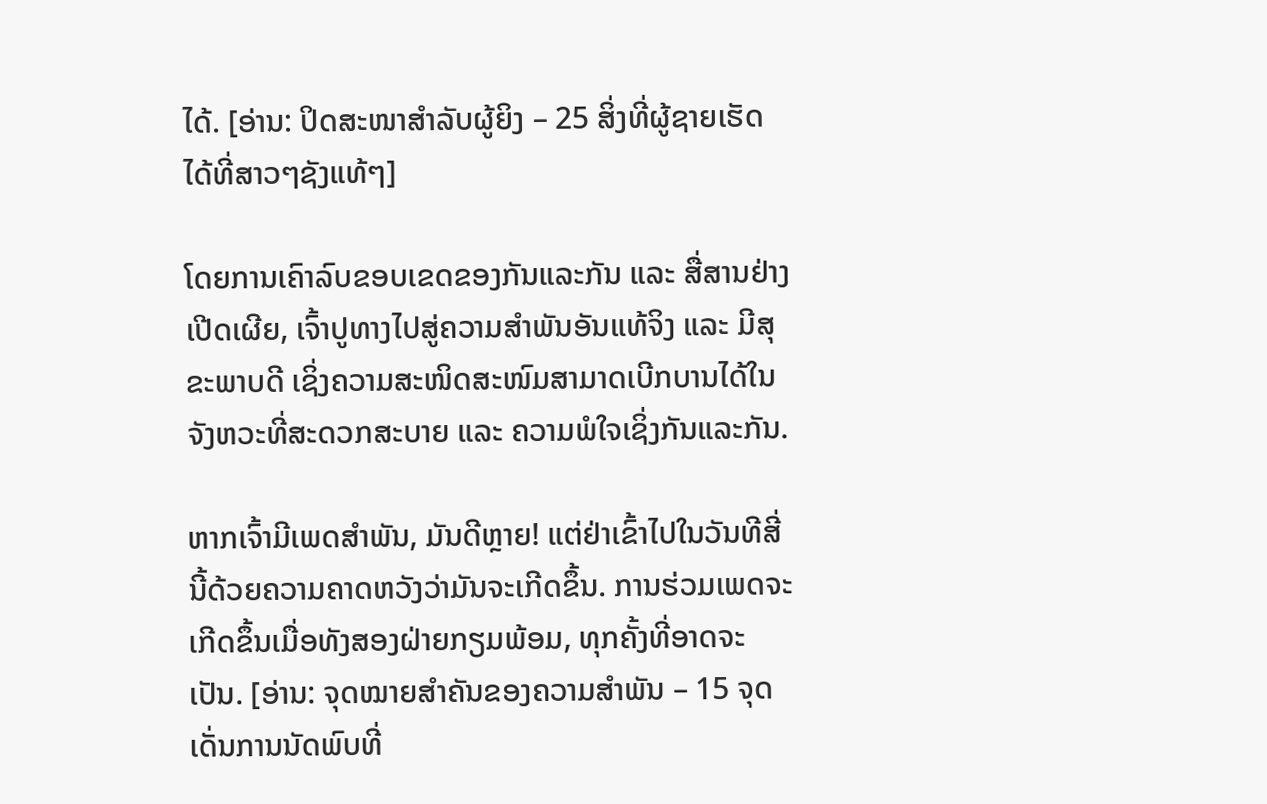ໄດ້. [ອ່ານ: ປິດສະໜາສຳລັບຜູ້ຍິງ – 25 ສິ່ງທີ່ຜູ້ຊາຍເຮັດໄດ້ທີ່ສາວໆຊັງແທ້ໆ]

ໂດຍການເຄົາລົບຂອບເຂດຂອງກັນແລະກັນ ແລະ ສື່ສານຢ່າງເປີດເຜີຍ, ເຈົ້າປູທາງໄປສູ່ຄວາມສຳພັນອັນແທ້ຈິງ ແລະ ມີສຸຂະພາບດີ ເຊິ່ງຄວາມສະໜິດສະໜົມສາມາດເບີກບານໄດ້ໃນຈັງຫວະທີ່ສະດວກສະບາຍ ແລະ ຄວາມພໍໃຈເຊິ່ງກັນແລະກັນ.

ຫາກເຈົ້າມີເພດສຳພັນ, ມັນດີຫຼາຍ! ແຕ່ຢ່າເຂົ້າໄປໃນວັນທີສີ່ນີ້ດ້ວຍຄວາມຄາດຫວັງວ່າມັນຈະເກີດຂຶ້ນ. ການຮ່ວມເພດຈະເກີດຂຶ້ນເມື່ອທັງສອງຝ່າຍກຽມພ້ອມ, ທຸກຄັ້ງທີ່ອາດຈະເປັນ. [ອ່ານ: ຈຸດໝາຍສຳຄັນຂອງຄວາມສຳພັນ – 15 ຈຸດເດັ່ນການນັດພົບທີ່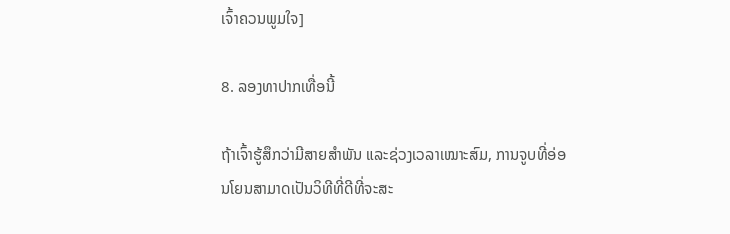ເຈົ້າຄວນພູມໃຈ]

8. ລອງທາປາກເທື່ອນີ້

ຖ້າເຈົ້າຮູ້ສຶກວ່າມີສາຍສຳພັນ ແລະຊ່ວງເວລາເໝາະສົມ, ການຈູບທີ່ອ່ອນໂຍນສາມາດເປັນວິທີທີ່ດີທີ່ຈະສະ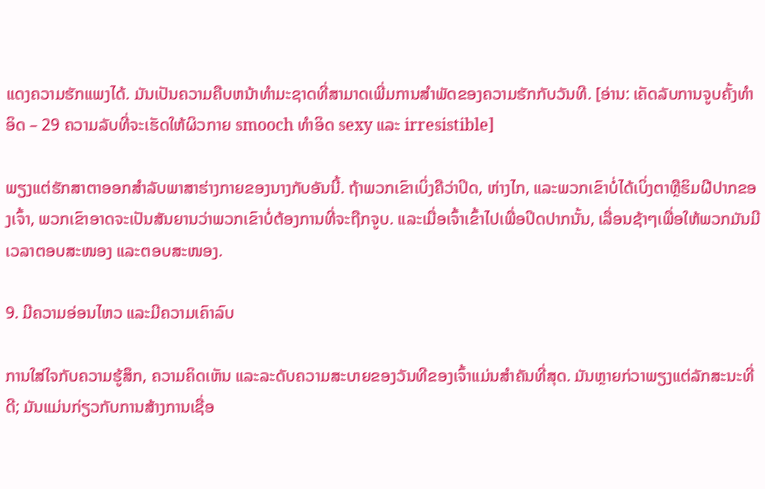ແດງຄວາມຮັກແພງໄດ້. ມັນເປັນຄວາມຄືບຫນ້າທໍາມະຊາດທີ່ສາມາດເພີ່ມການສໍາພັດຂອງຄວາມຮັກກັບວັນທີ. [ອ່ານ: ເຄັດລັບການຈູບຄັ້ງທຳອິດ – 29 ຄວາມລັບທີ່ຈະເຮັດໃຫ້ຜິວກາຍ smooch ທໍາອິດ sexy ແລະ irresistible]

ພຽງແຕ່ຮັກສາຕາອອກສໍາລັບພາສາຮ່າງກາຍຂອງນາງກັບອັນນີ້. ຖ້າພວກເຂົາເບິ່ງຄືວ່າປິດ, ຫ່າງໄກ, ແລະພວກເຂົາບໍ່ໄດ້ເບິ່ງຕາຫຼືຮິມຝີປາກຂອງເຈົ້າ, ພວກເຂົາອາດຈະເປັນສັນຍານວ່າພວກເຂົາບໍ່ຕ້ອງການທີ່ຈະຖືກຈູບ. ແລະເມື່ອເຈົ້າເຂົ້າໄປເພື່ອປິດປາກນັ້ນ, ເລື່ອນຊ້າໆເພື່ອໃຫ້ພວກມັນມີເວລາຕອບສະໜອງ ແລະຕອບສະໜອງ.

9. ມີຄວາມອ່ອນໄຫວ ແລະມີຄວາມເຄົາລົບ

ການໃສ່ໃຈກັບຄວາມຮູ້ສຶກ, ຄວາມຄິດເຫັນ ແລະລະດັບຄວາມສະບາຍຂອງວັນທີຂອງເຈົ້າແມ່ນສໍາຄັນທີ່ສຸດ. ມັນຫຼາຍກ່ວາພຽງແຕ່ລັກສະນະທີ່ດີ; ມັນແມ່ນກ່ຽວກັບການສ້າງການເຊື່ອ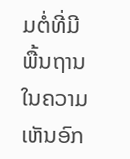ມຕໍ່ທີ່ມີພື້ນຖານໃນຄວາມເຫັນອົກ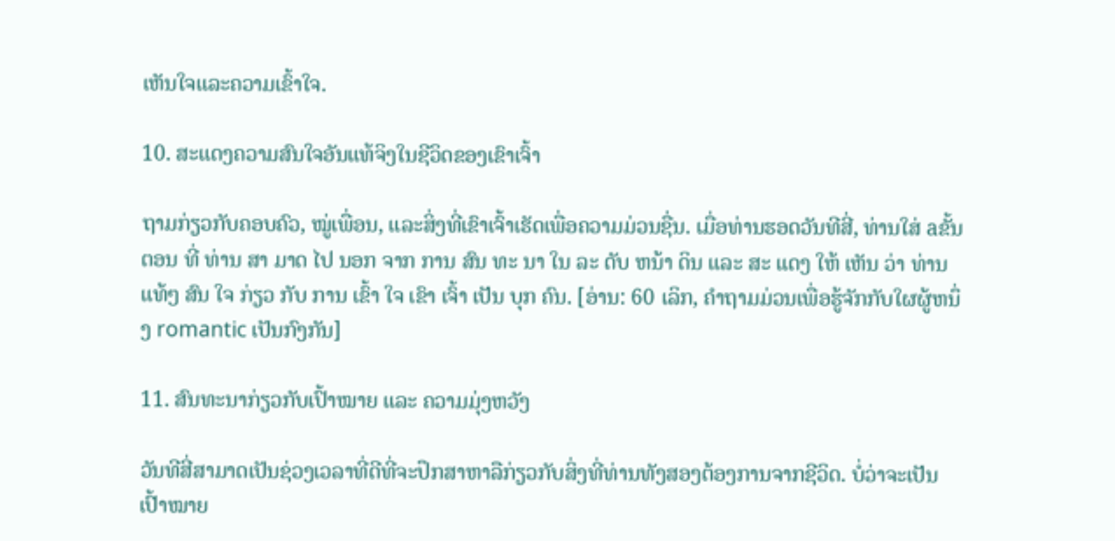ເຫັນໃຈແລະຄວາມເຂົ້າໃຈ.

10. ສະແດງຄວາມສົນໃຈອັນແທ້ຈິງໃນຊີວິດຂອງເຂົາເຈົ້າ

ຖາມກ່ຽວກັບຄອບຄົວ, ໝູ່ເພື່ອນ, ແລະສິ່ງທີ່ເຂົາເຈົ້າເຮັດເພື່ອຄວາມມ່ວນຊື່ນ. ເມື່ອທ່ານຮອດວັນທີສີ່, ທ່ານໃສ່ aຂັ້ນ ຕອນ ທີ່ ທ່ານ ສາ ມາດ ໄປ ນອກ ຈາກ ການ ສົນ ທະ ນາ ໃນ ລະ ດັບ ຫນ້າ ດິນ ແລະ ສະ ແດງ ໃຫ້ ເຫັນ ວ່າ ທ່ານ ແທ້ໆ ສົນ ໃຈ ກ່ຽວ ກັບ ການ ເຂົ້າ ໃຈ ເຂົາ ເຈົ້າ ເປັນ ບຸກ ຄົນ. [ອ່ານ: 60 ເລິກ, ຄໍາຖາມມ່ວນເພື່ອຮູ້ຈັກກັບໃຜຜູ້ຫນຶ່ງ romantic ເປັນກົງກັນ]

11. ສົນທະນາກ່ຽວກັບເປົ້າໝາຍ ແລະ ຄວາມມຸ່ງຫວັງ

ວັນທີສີ່ສາມາດເປັນຊ່ວງເວລາທີ່ດີທີ່ຈະປຶກສາຫາລືກ່ຽວກັບສິ່ງທີ່ທ່ານທັງສອງຕ້ອງການຈາກຊີວິດ. ບໍ່ວ່າຈະເປັນເປົ້າໝາຍ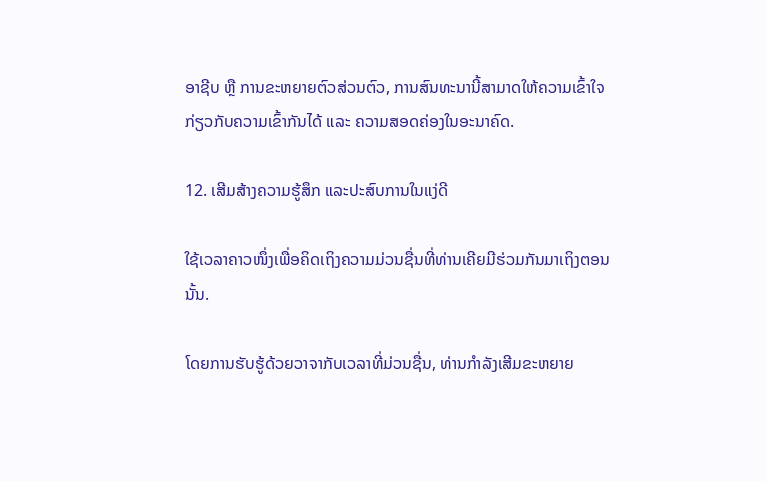ອາຊີບ ຫຼື ການຂະຫຍາຍຕົວສ່ວນຕົວ, ການສົນທະນານີ້ສາມາດໃຫ້ຄວາມເຂົ້າໃຈກ່ຽວກັບຄວາມເຂົ້າກັນໄດ້ ແລະ ຄວາມສອດຄ່ອງໃນອະນາຄົດ.

12. ເສີມສ້າງຄວາມຮູ້ສຶກ ແລະປະສົບການໃນແງ່ດີ

ໃຊ້ເວລາຄາວໜຶ່ງເພື່ອຄິດເຖິງຄວາມມ່ວນຊື່ນທີ່ທ່ານເຄີຍມີຮ່ວມກັນມາເຖິງຕອນນັ້ນ.

ໂດຍການຮັບຮູ້ດ້ວຍວາຈາກັບເວລາທີ່ມ່ວນຊື່ນ, ທ່ານກໍາລັງເສີມຂະຫຍາຍ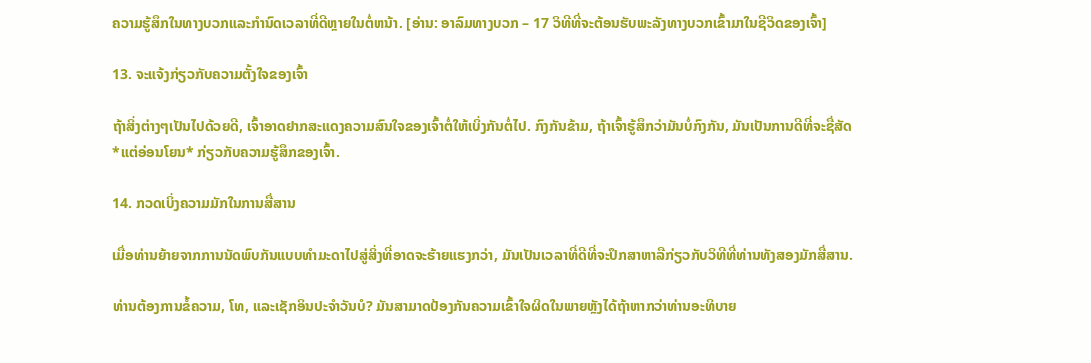ຄວາມຮູ້ສຶກໃນທາງບວກແລະກໍານົດເວລາທີ່ດີຫຼາຍໃນຕໍ່ຫນ້າ. [ອ່ານ: ອາລົມທາງບວກ – 17 ວິທີທີ່ຈະຕ້ອນຮັບພະລັງທາງບວກເຂົ້າມາໃນຊີວິດຂອງເຈົ້າ]

13. ຈະແຈ້ງກ່ຽວກັບຄວາມຕັ້ງໃຈຂອງເຈົ້າ

ຖ້າສິ່ງຕ່າງໆເປັນໄປດ້ວຍດີ, ເຈົ້າອາດຢາກສະແດງຄວາມສົນໃຈຂອງເຈົ້າຕໍ່ໃຫ້ເບິ່ງກັນຕໍ່ໄປ. ກົງກັນຂ້າມ, ຖ້າເຈົ້າຮູ້ສຶກວ່າມັນບໍ່ກົງກັນ, ມັນເປັນການດີທີ່ຈະຊື່ສັດ *ແຕ່ອ່ອນໂຍນ* ກ່ຽວກັບຄວາມຮູ້ສຶກຂອງເຈົ້າ.

14. ກວດເບິ່ງຄວາມມັກໃນການສື່ສານ

ເມື່ອທ່ານຍ້າຍຈາກການນັດພົບກັນແບບທຳມະດາໄປສູ່ສິ່ງທີ່ອາດຈະຮ້າຍແຮງກວ່າ, ມັນເປັນເວລາທີ່ດີທີ່ຈະປຶກສາຫາລືກ່ຽວກັບວິທີທີ່ທ່ານທັງສອງມັກສື່ສານ.

ທ່ານຕ້ອງການຂໍ້ຄວາມ, ໂທ, ແລະເຊັກອິນປະຈໍາວັນບໍ? ມັນສາມາດປ້ອງກັນຄວາມເຂົ້າໃຈຜິດໃນພາຍຫຼັງໄດ້ຖ້າຫາກວ່າທ່ານອະທິບາຍ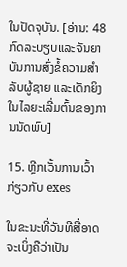ໃນປັດຈຸບັນ. [ອ່ານ: 48 ກົດລະບຽບແລະຈັນຍາບັນການສົ່ງຂໍ້ຄວາມສໍາລັບຜູ້ຊາຍ ແລະເດັກຍິງໃນໄລຍະເລີ່ມຕົ້ນຂອງການນັດພົບ]

15. ຫຼີກເວັ້ນການເວົ້າກ່ຽວກັບ exes

ໃນຂະນະທີ່ວັນທີສີ່ອາດຈະເບິ່ງຄືວ່າເປັນ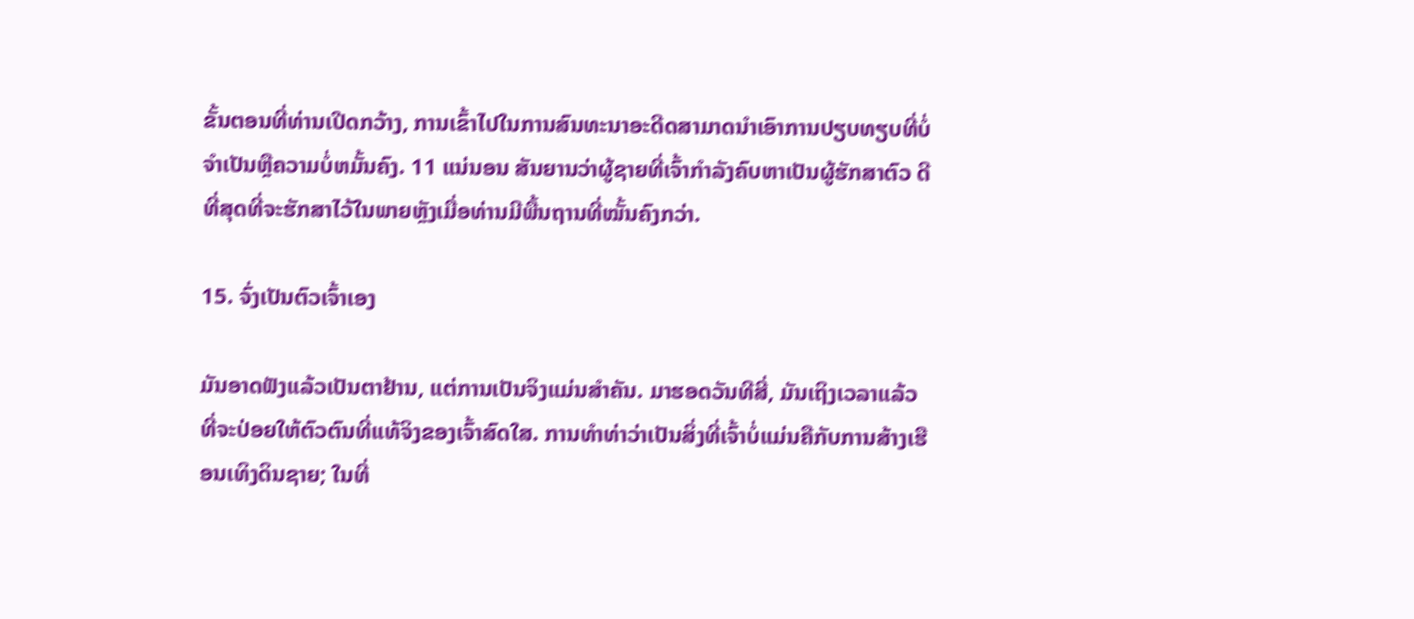ຂັ້ນຕອນທີ່ທ່ານເປີດກວ້າງ, ການເຂົ້າໄປໃນການສົນທະນາອະດີດສາມາດນໍາເອົາການປຽບທຽບທີ່ບໍ່ຈໍາເປັນຫຼືຄວາມບໍ່ຫມັ້ນຄົງ. 11 ແນ່ນອນ ສັນຍານວ່າຜູ້ຊາຍທີ່ເຈົ້າກຳລັງຄົບຫາເປັນຜູ້ຮັກສາຕົວ ດີທີ່ສຸດທີ່ຈະຮັກສາໄວ້ໃນພາຍຫຼັງເມື່ອທ່ານມີພື້ນຖານທີ່ໝັ້ນຄົງກວ່າ.

15. ຈົ່ງເປັນຕົວເຈົ້າເອງ

ມັນອາດຟັງແລ້ວເປັນຕາຢ້ານ, ແຕ່ການເປັນຈິງແມ່ນສຳຄັນ. ມາຮອດວັນທີສີ່, ມັນເຖິງເວລາແລ້ວທີ່ຈະປ່ອຍໃຫ້ຕົວຕົນທີ່ແທ້ຈິງຂອງເຈົ້າສົດໃສ. ການທຳທ່າວ່າເປັນສິ່ງທີ່ເຈົ້າບໍ່ແມ່ນຄືກັບການສ້າງເຮືອນເທິງດິນຊາຍ; ໃນທີ່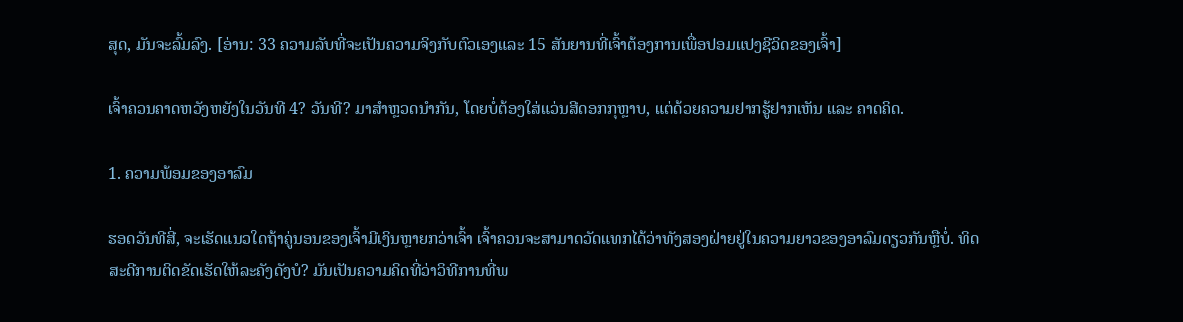ສຸດ, ມັນຈະລົ້ມລົງ. [ອ່ານ: 33 ຄວາມລັບທີ່ຈະເປັນຄວາມຈິງກັບຕົວເອງແລະ 15 ສັນຍານທີ່ເຈົ້າຕ້ອງການເພື່ອປອມແປງຊີວິດຂອງເຈົ້າ]

ເຈົ້າຄວນຄາດຫວັງຫຍັງໃນວັນທີ 4? ວັນທີ? ມາສຳຫຼວດນຳກັນ, ໂດຍບໍ່ຕ້ອງໃສ່ແວ່ນສີດອກກຸຫຼາບ, ແຕ່ດ້ວຍຄວາມຢາກຮູ້ຢາກເຫັນ ແລະ ຄາດຄິດ.

1. ຄວາມພ້ອມຂອງອາລົມ

ຮອດວັນທີສີ່, ຈະເຮັດແນວໃດຖ້າຄູ່ນອນຂອງເຈົ້າມີເງິນຫຼາຍກວ່າເຈົ້າ ເຈົ້າຄວນຈະສາມາດວັດແທກໄດ້ວ່າທັງສອງຝ່າຍຢູ່ໃນຄວາມຍາວຂອງອາລົມດຽວກັນຫຼືບໍ່. ທິດສະດີການຕິດຂັດເຮັດໃຫ້ລະຄັງດັງບໍ? ມັນເປັນຄວາມຄິດທີ່ວ່າວິທີການທີ່ພ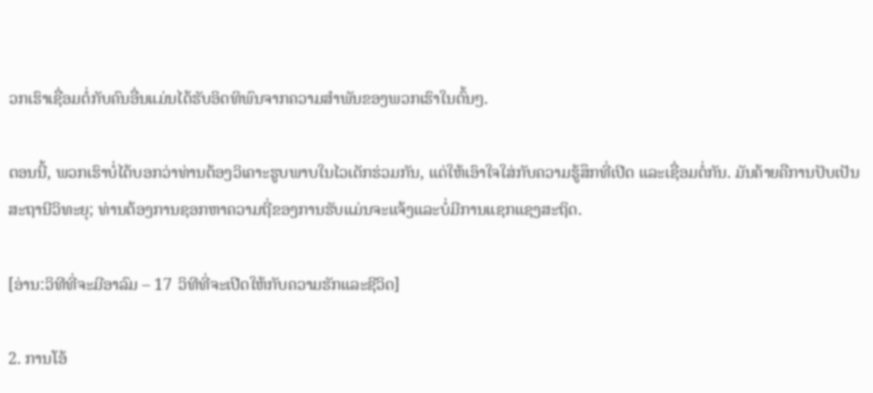ວກເຮົາເຊື່ອມຕໍ່ກັບຄົນອື່ນແມ່ນໄດ້ຮັບອິດທິພົນຈາກຄວາມສໍາພັນຂອງພວກເຮົາໃນຕົ້ນໆ.

ຕອນນີ້, ພວກເຮົາບໍ່ໄດ້ບອກວ່າທ່ານຕ້ອງວິເຄາະຮູບພາບໃນໄວເດັກຮ່ວມກັນ, ແຕ່ໃຫ້ເອົາໃຈໃສ່ກັບຄວາມຮູ້ສຶກທີ່ເປີດ ແລະເຊື່ອມຕໍ່ກັນ. ມັນຄ້າຍຄືການປັບເປັນສະຖານີວິທະຍຸ; ທ່ານຕ້ອງການຊອກຫາຄວາມຖີ່ຂອງການຮັບແມ່ນຈະແຈ້ງແລະບໍ່ມີການແຊກແຊງສະຖິດ.

[ອ່ານ:ວິທີທີ່ຈະມີອາລົມ – 17 ວິທີທີ່ຈະເປີດໃຫ້ກັບຄວາມຮັກແລະຊີວິດ]

2. ການໂອ້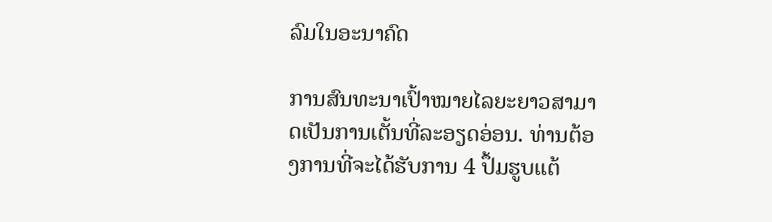ລົມໃນອະນາຄົດ

ການສົນທະນາເປົ້າໝາຍໄລຍະຍາວສາມາດເປັນການເຕັ້ນທີ່ລະອຽດອ່ອນ. ທ່ານຕ້ອງການທີ່ຈະໄດ້ຮັບການ 4 ປຶ້ມຮູບແຕ້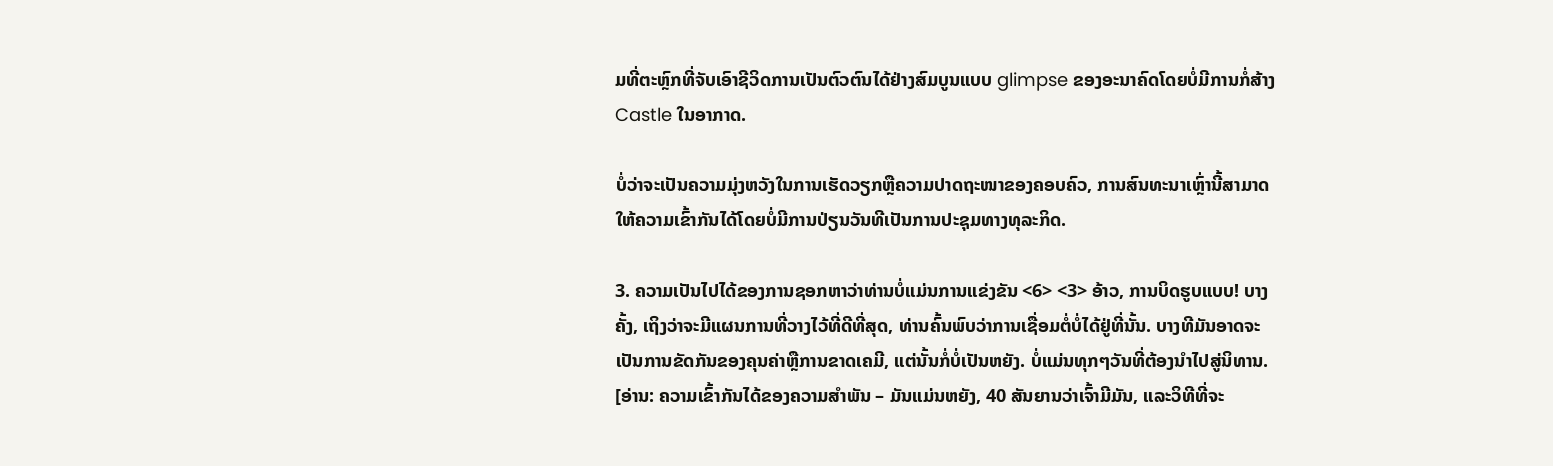ມທີ່ຕະຫຼົກທີ່ຈັບເອົາຊີວິດການເປັນຕົວຕົນໄດ້ຢ່າງສົມບູນແບບ glimpse ຂອງອະນາຄົດໂດຍບໍ່ມີການກໍ່ສ້າງ Castle ໃນອາກາດ.

ບໍ່ວ່າຈະເປັນຄວາມມຸ່ງຫວັງໃນການເຮັດວຽກຫຼືຄວາມປາດຖະໜາຂອງຄອບຄົວ, ການສົນທະນາເຫຼົ່ານີ້ສາມາດໃຫ້ຄວາມເຂົ້າກັນໄດ້ໂດຍບໍ່ມີການປ່ຽນວັນທີເປັນການປະຊຸມທາງທຸລະກິດ.

3. ຄວາມເປັນໄປໄດ້ຂອງການຊອກຫາວ່າທ່ານບໍ່ແມ່ນການແຂ່ງຂັນ <6> <3> ອ້າວ, ການບິດຮູບແບບ! ບາງຄັ້ງ, ເຖິງວ່າຈະມີແຜນການທີ່ວາງໄວ້ທີ່ດີທີ່ສຸດ, ທ່ານຄົ້ນພົບວ່າການເຊື່ອມຕໍ່ບໍ່ໄດ້ຢູ່ທີ່ນັ້ນ. ບາງທີມັນອາດຈະເປັນການຂັດກັນຂອງຄຸນຄ່າຫຼືການຂາດເຄມີ, ແຕ່ນັ້ນກໍ່ບໍ່ເປັນຫຍັງ. ບໍ່ແມ່ນທຸກໆວັນທີ່ຕ້ອງນໍາໄປສູ່ນິທານ. [ອ່ານ: ຄວາມເຂົ້າກັນໄດ້ຂອງຄວາມສໍາພັນ – ມັນແມ່ນຫຍັງ, 40 ສັນຍານວ່າເຈົ້າມີມັນ, ແລະວິທີທີ່ຈະ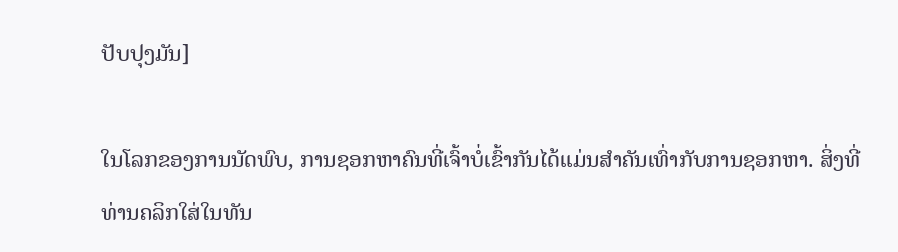ປັບປຸງມັນ]

ໃນໂລກຂອງການນັດພົບ, ການຊອກຫາຄົນທີ່ເຈົ້າບໍ່ເຂົ້າກັນໄດ້ແມ່ນສໍາຄັນເທົ່າກັບການຊອກຫາ. ສິ່ງທີ່ທ່ານຄລິກໃສ່ໃນທັນ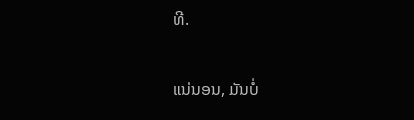ທີ.

ແນ່ນອນ, ມັນບໍ່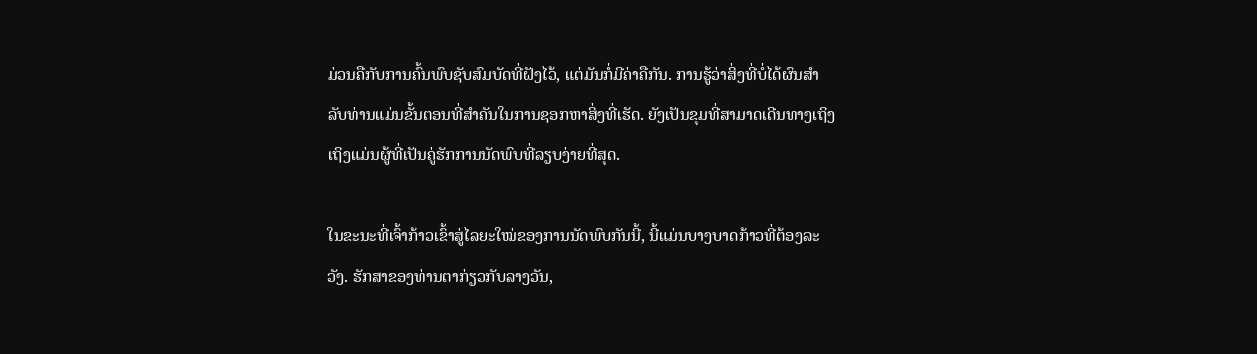ມ່ວນຄືກັບການຄົ້ນພົບຊັບສົມບັດທີ່ຝັງໄວ້, ແຕ່ມັນກໍ່ມີຄ່າຄືກັນ. ການຮູ້ວ່າສິ່ງທີ່ບໍ່ໄດ້ຜົນສໍາລັບທ່ານແມ່ນຂັ້ນຕອນທີ່ສໍາຄັນໃນການຊອກຫາສິ່ງທີ່ເຮັດ. ຍັງເປັນຂຸມທີ່ສາມາດເດີນທາງເຖິງເຖິງແມ່ນຜູ້ທີ່ເປັນຄູ່ຮັກການນັດພົບທີ່ລຽບງ່າຍທີ່ສຸດ.

ໃນຂະນະທີ່ເຈົ້າກ້າວເຂົ້າສູ່ໄລຍະໃໝ່ຂອງການນັດພົບກັນນີ້, ນີ້ແມ່ນບາງບາດກ້າວທີ່ຕ້ອງລະວັງ. ຮັກສາຂອງທ່ານຕາກ່ຽວກັບລາງວັນ,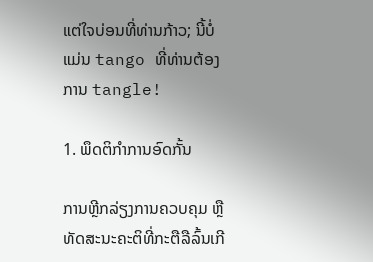ແຕ່ໃຈບ່ອນທີ່ທ່ານກ້າວ; ນີ້ບໍ່ແມ່ນ tango ທີ່ທ່ານຕ້ອງການ tangle!

1. ພຶດຕິກຳການອົດກັ້ນ

ການຫຼີກລ່ຽງການຄວບຄຸມ ຫຼືທັດສະນະຄະຕິທີ່ກະຕືລືລົ້ນເກີ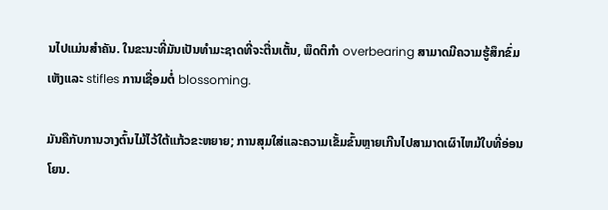ນໄປແມ່ນສໍາຄັນ. ໃນຂະນະທີ່ມັນເປັນທໍາມະຊາດທີ່ຈະຕື່ນເຕັ້ນ, ພຶດຕິກໍາ overbearing ສາມາດມີຄວາມຮູ້ສຶກຂົ່ມເຫັງແລະ stifles ການເຊື່ອມຕໍ່ blossoming.

ມັນຄືກັບການວາງຕົ້ນໄມ້ໄວ້ໃຕ້ແກ້ວຂະຫຍາຍ; ການສຸມໃສ່ແລະຄວາມເຂັ້ມຂົ້ນຫຼາຍເກີນໄປສາມາດເຜົາໄຫມ້ໃບທີ່ອ່ອນໂຍນ.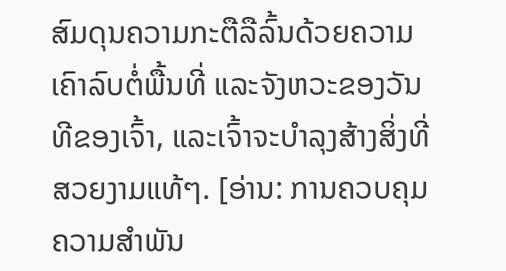ສົມດຸນຄວາມກະຕືລືລົ້ນດ້ວຍຄວາມເຄົາລົບຕໍ່ພື້ນທີ່ ແລະຈັງຫວະຂອງວັນທີຂອງເຈົ້າ, ແລະເຈົ້າຈະບຳລຸງສ້າງສິ່ງທີ່ສວຍງາມແທ້ໆ. [ອ່ານ: ການຄວບຄຸມຄວາມສໍາພັນ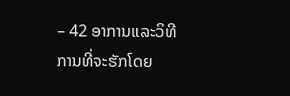– 42 ອາການແລະວິທີການທີ່ຈະຮັກໂດຍ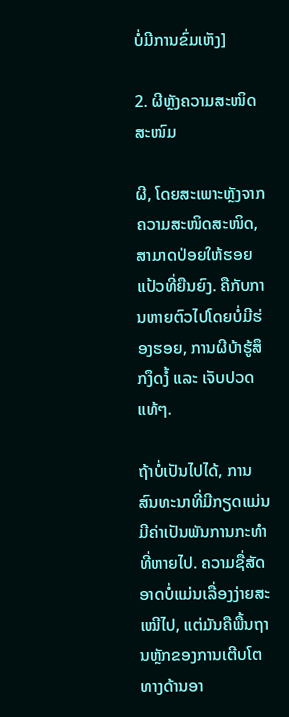ບໍ່ມີການຂົ່ມເຫັງ]

2. ຜີຫຼັງຄວາມສະໜິດສະໜົມ

ຜີ, ໂດຍສະເພາະຫຼັງຈາກຄວາມສະໜິດສະໜິດ, ສາມາດປ່ອຍໃຫ້ຮອຍແປ້ວທີ່ຍືນຍົງ. ຄືກັບການຫາຍຕົວໄປໂດຍບໍ່ມີຮ່ອງຮອຍ, ການຜີບ້າຮູ້ສຶກງຶດງໍ້ ແລະ ເຈັບປວດແທ້ໆ.

ຖ້າບໍ່ເປັນໄປໄດ້, ການສົນທະນາທີ່ມີກຽດແມ່ນມີຄ່າເປັນພັນການກະທຳທີ່ຫາຍໄປ. ຄວາມຊື່ສັດອາດບໍ່ແມ່ນເລື່ອງງ່າຍສະເໝີໄປ, ແຕ່ມັນຄືພື້ນຖານຫຼັກຂອງການເຕີບໂຕທາງດ້ານອາ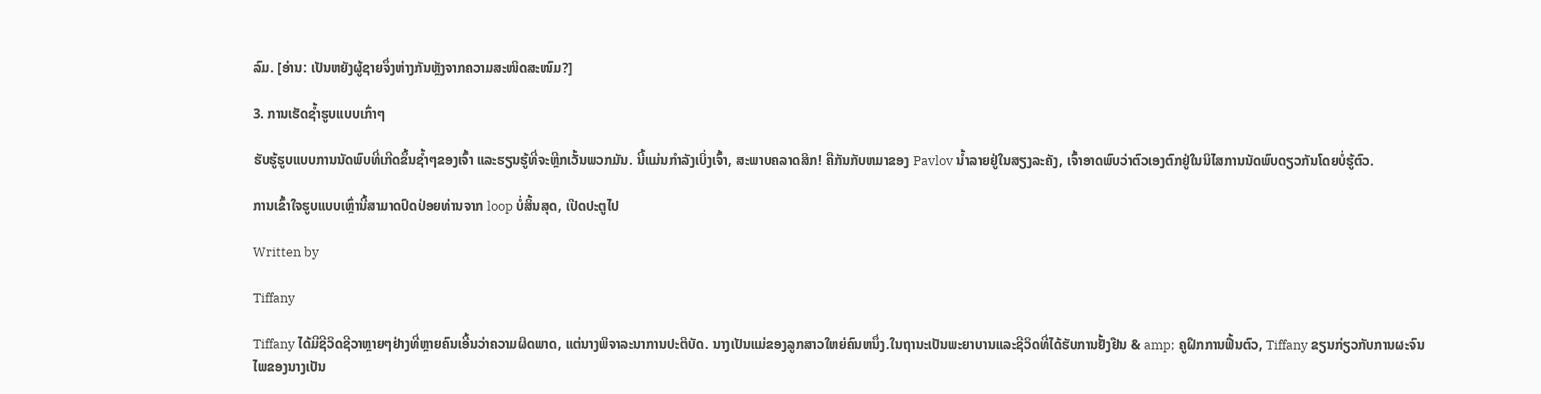ລົມ. [ອ່ານ: ເປັນຫຍັງຜູ້ຊາຍຈຶ່ງຫ່າງກັນຫຼັງຈາກຄວາມສະໜິດສະໜົມ?]

3. ການເຮັດຊ້ຳຮູບແບບເກົ່າໆ

ຮັບຮູ້ຮູບແບບການນັດພົບທີ່ເກີດຂຶ້ນຊ້ຳໆຂອງເຈົ້າ ແລະຮຽນຮູ້ທີ່ຈະຫຼີກເວັ້ນພວກມັນ. ນີ້ແມ່ນກຳລັງເບິ່ງເຈົ້າ, ສະພາບຄລາດສິກ! ຄືກັນກັບຫມາຂອງ Pavlov ນໍ້າລາຍຢູ່ໃນສຽງລະຄັງ, ເຈົ້າອາດພົບວ່າຕົວເອງຕົກຢູ່ໃນນິໄສການນັດພົບດຽວກັນໂດຍບໍ່ຮູ້ຕົວ.

ການເຂົ້າໃຈຮູບແບບເຫຼົ່ານີ້ສາມາດປົດປ່ອຍທ່ານຈາກ loop ບໍ່ສິ້ນສຸດ, ເປີດປະຕູໄປ

Written by

Tiffany

Tiffany ໄດ້ມີຊີວິດຊີວາຫຼາຍໆຢ່າງທີ່ຫຼາຍຄົນເອີ້ນວ່າຄວາມຜິດພາດ, ແຕ່ນາງພິຈາລະນາການປະຕິບັດ. ນາງເປັນແມ່ຂອງລູກສາວໃຫຍ່ຄົນຫນຶ່ງ.ໃນຖານະເປັນພະຍາບານແລະຊີວິດທີ່ໄດ້ຮັບການຢັ້ງຢືນ & amp; ຄູຝຶກການຟື້ນຕົວ, Tiffany ຂຽນກ່ຽວກັບການຜະຈົນໄພຂອງນາງເປັນ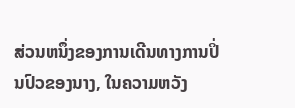ສ່ວນຫນຶ່ງຂອງການເດີນທາງການປິ່ນປົວຂອງນາງ, ໃນຄວາມຫວັງ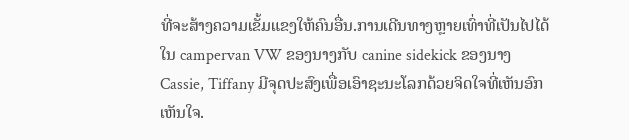ທີ່ຈະສ້າງຄວາມເຂັ້ມແຂງໃຫ້ຄົນອື່ນ.ການເດີນທາງຫຼາຍເທົ່າທີ່ເປັນໄປໄດ້ໃນ campervan VW ຂອງນາງກັບ canine sidekick ຂອງນາງ Cassie, Tiffany ມີຈຸດປະສົງເພື່ອເອົາຊະນະໂລກດ້ວຍຈິດໃຈທີ່ເຫັນອົກເຫັນໃຈ.